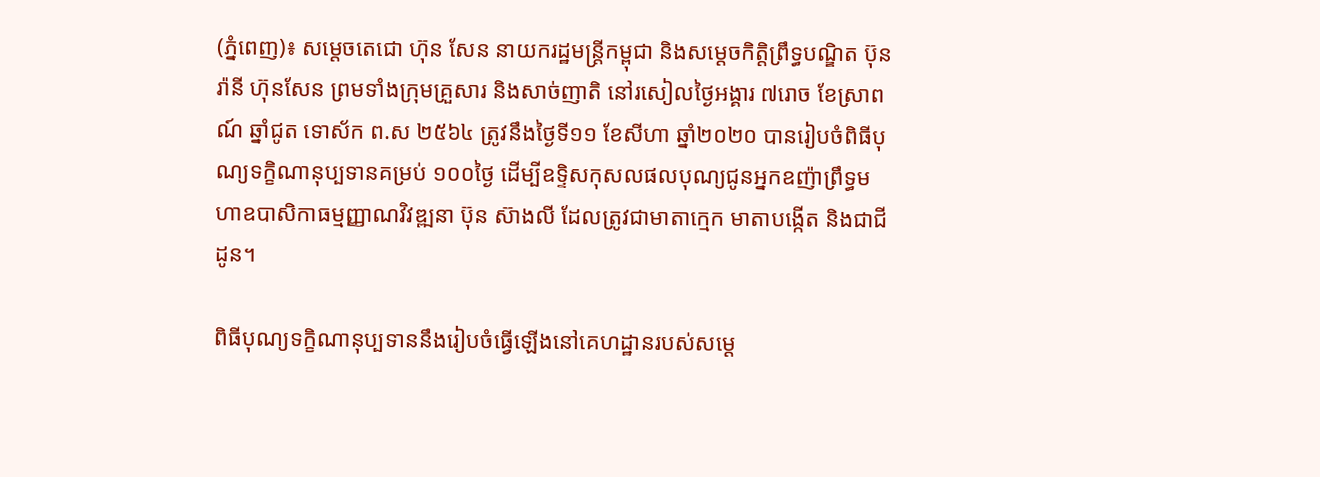(ភ្នំពេញ)៖ សម្តេចតេជោ ហ៊ុន សែន នាយករដ្ឋមន្ត្រីកម្ពុជា និងសម្តេចកិត្តិព្រឹទ្ធបណ្ឌិត ប៊ុន រ៉ានី ហ៊ុនសែន ព្រមទាំងក្រុមគ្រួសារ និងសាច់ញាតិ នៅរសៀលថ្ងៃអង្គារ ៧រោច ខែស្រាពណ៍ ឆ្នាំជូត ទោស័ក ព.ស ២៥៦៤ ត្រូវនឹងថ្ងៃទី១១ ខែសីហា ឆ្នាំ២០២០ បានរៀបចំពិធីបុណ្យទក្ខិណានុប្បទានគម្រប់ ១០០ថ្ងៃ ដើម្បីឧទ្ទិសកុសលផលបុណ្យជូនអ្នកឧញ៉ាព្រឹទ្ធមហាឧបាសិកាធម្មញ្ញាណវិវឌ្ឍនា ប៊ុន ស៊ាងលី ដែលត្រូវជាមាតាក្មេក មាតាបង្កើត និងជាជីដូន។

ពិធីបុណ្យទក្ខិណានុប្បទាននឹងរៀបចំធ្វើឡើងនៅគេហដ្ឋានរបស់សម្តេ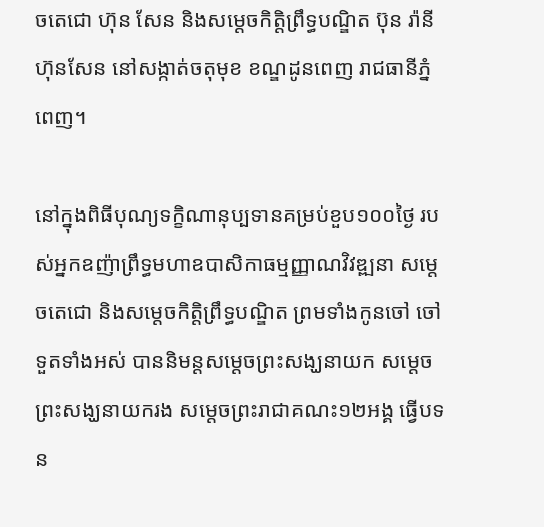ចតេជោ ហ៊ុន សែន និងសម្តេចកិត្តិព្រឹទ្ធបណ្ឌិត ប៊ុន រ៉ានី ហ៊ុនសែន នៅសង្កាត់ចតុមុខ ខណ្ឌដូនពេញ រាជធានីភ្នំពេញ។

នៅក្នុងពិធីបុណ្យទក្ខិណានុប្បទានគម្រប់ខួប១០០ថ្ងៃ របស់អ្នកឧញ៉ាព្រឹទ្ធមហាឧបាសិកាធម្មញ្ញាណវិវឌ្ឍនា សម្តេចតេជោ និងសម្តេចកិត្តិព្រឹទ្ធបណ្ឌិត ព្រមទាំងកូនចៅ ចៅទួតទាំងអស់ បាននិមន្តសម្តេចព្រះសង្ឃនាយក សម្តេចព្រះសង្ឃនាយករង សម្តេចព្រះរាជាគណះ១២អង្គ ធ្វើបទន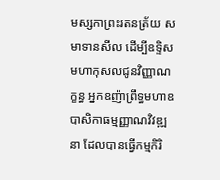មស្សកាព្រះរតនត្រ័យ សមាទានសីល ដើម្បីឧទ្ទិសមហាកុសលជូនវិញ្ញាណក្ខន្ធ អ្នកឧញ៉ាព្រឹទ្ធមហាឧបាសិកាធម្មញ្ញាណវិវឌ្ឍនា ដែលបានធ្វើកម្មកិរិ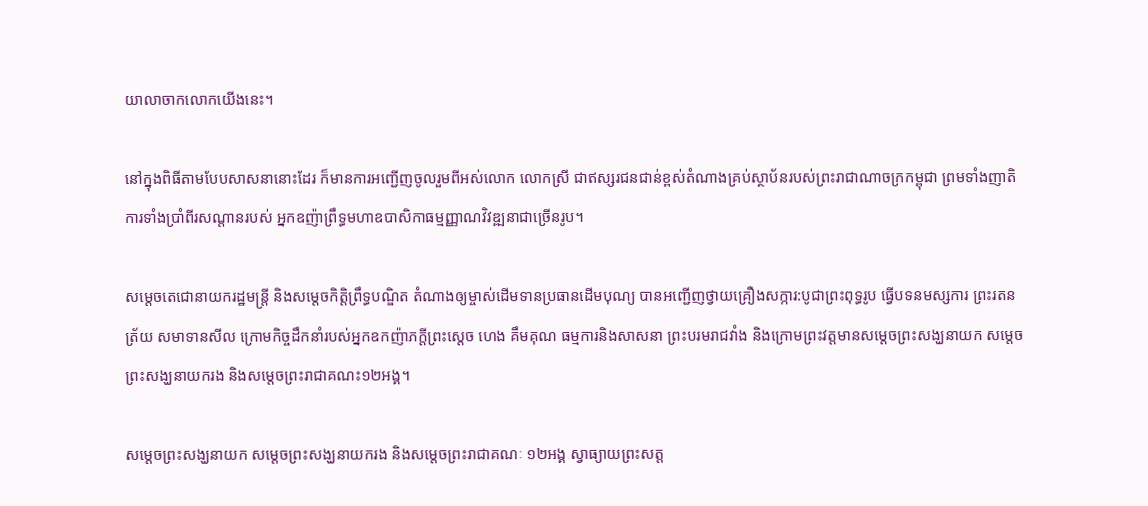យាលាចាកលោកយើងនេះ។

នៅក្នុងពិធីតាមបែបសាសនានោះដែរ ក៏មានការអញ្ជើញចូលរួមពីអស់លោក លោកស្រី ជាឥស្សរជនជាន់ខ្ពស់តំណាងគ្រប់ស្ថាប័នរបស់ព្រះរាជាណាចក្រកម្ពុជា ព្រមទាំងញាតិការទាំងប្រាំពីរសណ្តានរបស់ អ្នកឧញ៉ាព្រឹទ្ធមហាឧបាសិកាធម្មញ្ញាណវិវឌ្ឍនាជាច្រើនរូប។

សម្តេចតេជោនាយករដ្ឋមន្រ្តី និងសម្តេចកិត្តិព្រឹទ្ធបណ្ឌិត តំណាងឲ្យម្ចាស់ដើមទានប្រធានដើមបុណ្យ បានអញ្ជើញថ្វាយគ្រឿងសក្ការ:បូជាព្រះពុទ្ធរូប ធ្វើបទនមស្សការ ព្រះរតនត្រ័យ សមាទានសីល ក្រោមកិច្ចដឹកនាំរបស់អ្នកឧកញ៉ាភក្តីព្រះស្តេច ហេង គឹមគុណ ធម្មការនិងសាសនា ព្រះបរមរាជវាំង និងក្រោមព្រះវត្តមានសម្តេចព្រះសង្ឃនាយក សម្តេចព្រះសង្ឃនាយករង និងសម្តេចព្រះរាជាគណះ១២អង្គ។

សម្តេចព្រះសង្ឃនាយក សម្តេចព្រះសង្ឃនាយករង និងសម្តេចព្រះរាជាគណៈ ១២អង្គ ស្វាធ្យាយព្រះសត្ត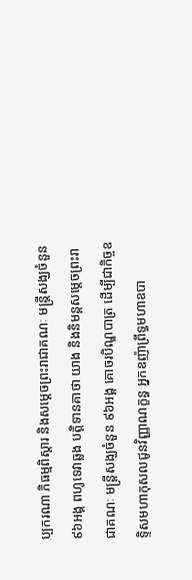ប្បករណា ភិធម្មពិស្តារ និងសម្តេចព្រះរាជាគណៈ មន្ត្រីសង្ឃចំនួន ៩៦អង្គ ពហូទេវាឆ្លង បត្តិទានគាថា យាង និងនិមន្តសម្តេចព្រះរាជាគណៈ មន្ត្រីសង្ឃចំនួន ៩៦អង្គ គោចរបិណ្ឌបាត្រ ដើម្បីជាកិច្ចឧទ្ទិសមហាកុសលជូនវិញ្ញាណក្ខន្ធ អ្នកឧញ៉ាព្រឹទ្ធមហាឧបា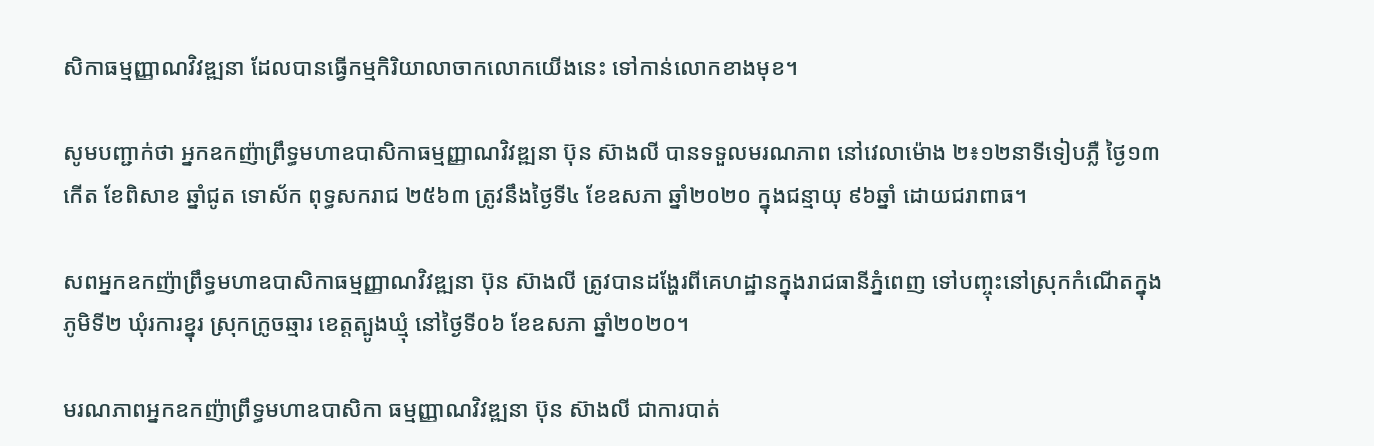សិកាធម្មញ្ញាណវិវឌ្ឍនា ដែលបានធ្វើកម្មកិរិយាលាចាកលោកយើងនេះ ទៅកាន់លោកខាងមុខ។

សូមបញ្ជាក់ថា អ្នកឧកញ៉ាព្រឹទ្ធមហាឧបាសិកាធម្មញ្ញាណវិវឌ្ឍនា ប៊ុន ស៊ាងលី បានទទួលមរណភាព នៅវេលាម៉ោង ២៖១២នាទីទៀបភ្លឺ ថ្ងៃ១៣កើត ខែពិសាខ ឆ្នាំជូត ទោស័ក ពុទ្ធសករាជ ២៥៦៣ ត្រូវនឹងថ្ងៃទី៤ ខែឧសភា ឆ្នាំ២០២០ ក្នុងជន្មាយុ ៩៦ឆ្នាំ ដោយជរាពាធ។

សពអ្នកឧកញ៉ាព្រឹទ្ធមហាឧបាសិកាធម្មញ្ញាណវិវឌ្ឍនា ប៊ុន ស៊ាងលី ត្រូវបានដង្ហែរពីគេហដ្ឋានក្នុងរាជធានីភ្នំពេញ ទៅបញ្ចុះនៅស្រុកកំណើតក្នុងភូមិទី២ ឃុំរការខ្នុរ ស្រុកក្រូចឆ្មារ ខេត្តត្បូងឃ្មុំ នៅថ្ងៃទី០៦ ខែឧសភា ឆ្នាំ២០២០។

មរណភាពអ្នកឧកញ៉ាព្រឹទ្ធមហាឧបាសិកា ធម្មញ្ញាណវិវឌ្ឍនា ប៊ុន ស៊ាងលី ជាការបាត់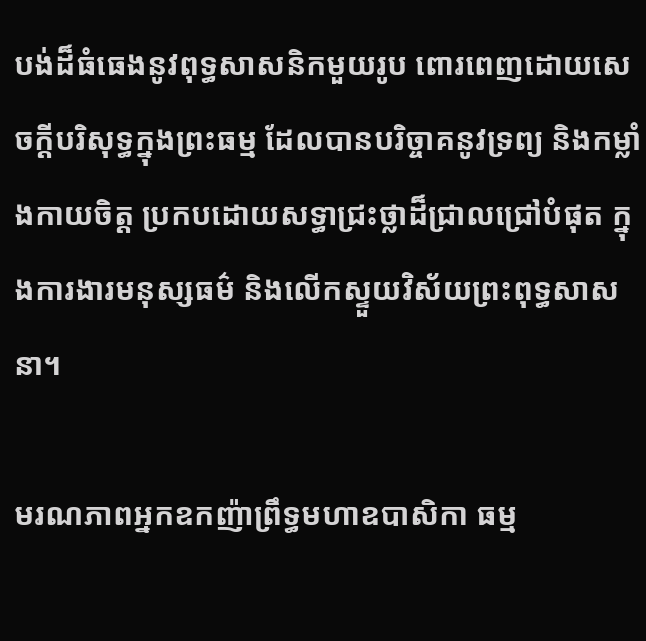បង់ដ៏ធំធេងនូវពុទ្ធសាសនិកមួយរូប ពោរពេញដោយសេចក្ដីបរិសុទ្ធក្នុងព្រះធម្ម ដែលបានបរិច្ចាគនូវទ្រព្យ និងកម្លាំងកាយចិត្ត ប្រកបដោយសទ្ធាជ្រះថ្លាដ៏ជ្រាលជ្រៅបំផុត ក្នុងការងារមនុស្សធម៌ និងលើកស្ទួយវិស័យព្រះពុទ្ធសាសនា។

មរណភាពអ្នកឧកញ៉ាព្រឹទ្ធមហាឧបាសិកា ធម្ម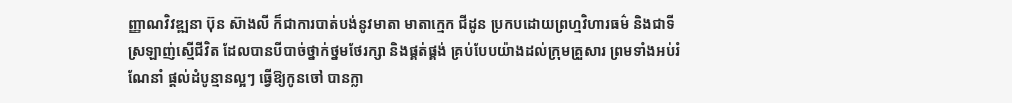ញ្ញាណវិវឌ្ឍនា ប៊ុន ស៊ាងលី ក៏ជាការបាត់បង់នូវមាតា មាតាក្មេក ជីដូន ប្រកបដោយព្រហ្មវិហារធម៌ និងជាទីស្រឡាញ់ស្មើជីវិត ដែលបានបីបាច់ថ្នាក់ថ្នមថែរក្សា និងផ្គត់ផ្គង់ គ្រប់បែបយ៉ាងដល់ក្រុមគ្រួសារ ព្រមទាំងអប់រំ ណែនាំ ផ្តល់ដំបូន្មានល្អៗ ធ្វើឱ្យកូនចៅ បានក្លា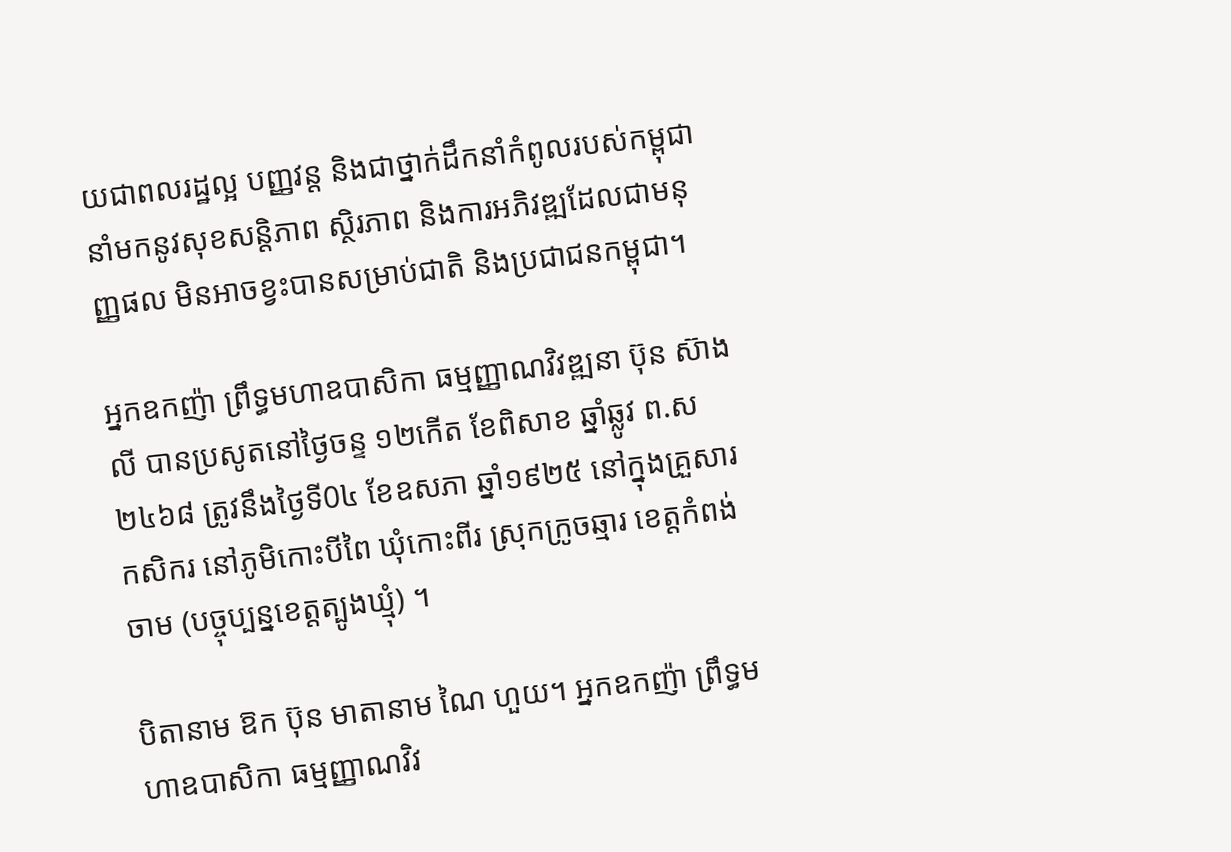យជាពលរដ្ឋល្អ បញ្ញវន្ត និងជាថ្នាក់ដឹកនាំកំពូលរបស់កម្ពុជា នាំមកនូវសុខសន្តិភាព ស្ថិរភាព និងការអភិវឌ្ឍដែលជាមនុញ្ញផល មិនអាចខ្វះបានសម្រាប់ជាតិ និងប្រជាជនកម្ពុជា។

អ្នកឧកញ៉ា ព្រឹទ្ធមហាឧបាសិកា ធម្មញ្ញាណវិវឌ្ឍនា ប៊ុន ស៊ាងលី បានប្រសូតនៅថ្ងៃចន្ទ ១២កើត ខែពិសាខ ឆ្នាំឆ្លូវ ព.ស ២៤៦៨ ត្រូវនឹងថ្ងៃទី0៤ ខែឧសភា ឆ្នាំ១៩២៥ នៅក្នុងគ្រួសារ កសិករ នៅភូមិកោះបីពៃ ឃុំកោះពីរ ស្រុកក្រូចឆ្មារ ខេត្តកំពង់ចាម (បច្ចុប្បន្នខេត្តត្បូងឃ្មុំ) ។

បិតានាម ឱក ប៊ុន មាតានាម ណៃ ហួយ។ អ្នកឧកញ៉ា ព្រឹទ្ធមហាឧបាសិកា ធម្មញ្ញាណវិវ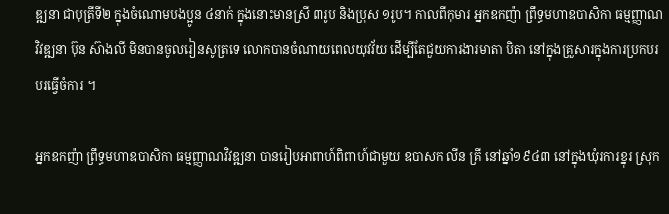ឌ្ឍនា ជាបុត្រីទី២ ក្នុងចំណោមបងប្អូន ៤នាក់ ក្នុងនោះមានស្រី ៣រូប និងប្រុស ១រូប។ កាលពីកុមារ អ្នកឧកញ៉ា ព្រឹទ្ធមហាឧបាសិកា ធម្មញ្ញាណវិវឌ្ឍនា ប៊ុន ស៊ាងលី មិនបានចូលរៀនសូត្រទេ លោកបានចំណាយពេលយុវវ័យ ដើម្បីតែជួយការងារមាតា បិតា នៅក្នុងគ្រួសារក្នុងការប្រកបរបរធ្វើចំការ ។

អ្នកឧកញ៉ា ព្រឹទ្ធមហាឧបាសិកា ធម្មញ្ញាណវិវឌ្ឍនា បានរៀបអាពាហ៍ពិពាហ៍ជាមួយ ឧបាសក លីន គ្រី នៅឆ្នាំ១៩៤៣ នៅក្នុងឃុំរការខ្នុរ ស្រុក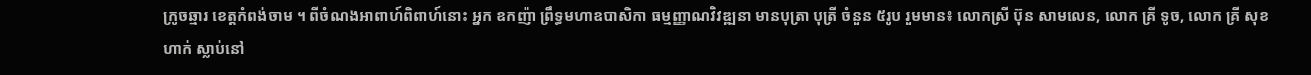ក្រូចឆ្មារ ខេត្តកំពង់ចាម ។ ពីចំណងអាពាហ៍ពិពាហ៍នោះ អ្នក ឧកញ៉ា ព្រឹទ្ធមហាឧបាសិកា ធម្មញ្ញាណវិវឌ្ឍនា មានបុត្រា បុត្រី ចំនួន ៥រូប រួមមាន៖ លោកស្រី ប៊ុន សាមលេន, លោក គ្រី ទូច, លោក គ្រី សុខហាក់ ស្លាប់នៅ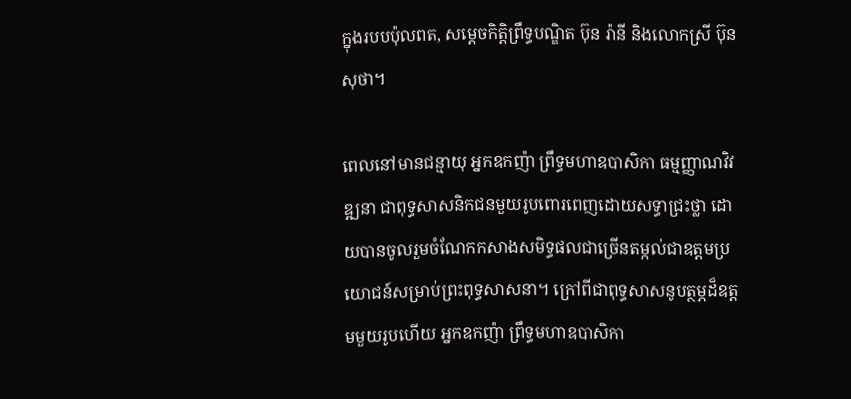ក្នុងរបបប៉ុលពត, សម្តេចកិត្តិព្រឹទ្ធបណ្ឌិត ប៊ុន រ៉ានី និងលោកស្រី ប៊ុន សុថា។

ពេលនៅមានជន្មាយុ អ្នកឧកញ៉ា ព្រឹទ្ធមហាឧបាសិកា ធម្មញ្ញាណវិវឌ្ឍនា ជាពុទ្ធសាសនិកជនមួយរូបពោរពេញដោយសទ្ធាជ្រះថ្លា ដោយបានចូលរួមចំណែកកសាងសមិទ្ធផលជាច្រើនតម្កល់ជាឧត្តមប្រយោជន៍សម្រាប់ព្រះពុទ្ធសាសនា។ ក្រៅពីជាពុទ្ធសាសនូបត្ថម្ភដ៏ឧត្តមមួយរូបហើយ អ្នកឧកញ៉ា ព្រឹទ្ធមហាឧបាសិកា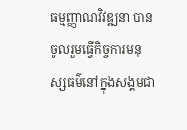ធម្មញ្ញាណវិវឌ្ឍនា បានចូលរួមធ្វើកិច្ចការមនុស្សធម៌នៅក្នុងសង្គមជា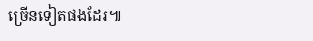ច្រើនទៀតផងដែរ៕